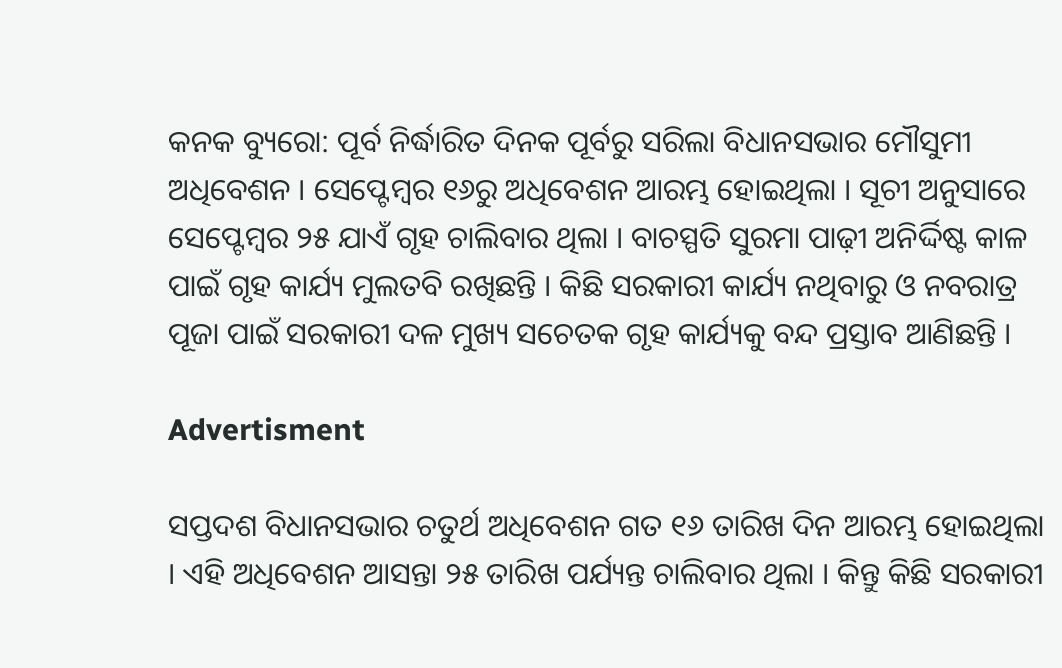କନକ ବ୍ୟୁରୋ: ପୂର୍ବ ନିର୍ଦ୍ଧାରିତ ଦିନକ ପୂର୍ବରୁ ସରିଲା ବିଧାନସଭାର ମୌସୁମୀ ଅଧିବେଶନ । ସେପ୍ଟେମ୍ବର ୧୬ରୁ ଅଧିବେଶନ ଆରମ୍ଭ ହୋଇଥିଲା । ସୂଚୀ ଅନୁସାରେ ସେପ୍ଟେମ୍ବର ୨୫ ଯାଏଁ ଗୃହ ଚାଲିବାର ଥିଲା । ବାଚସ୍ପତି ସୁରମା ପାଢ଼ୀ ଅନିର୍ଦ୍ଦିଷ୍ଟ କାଳ ପାଇଁ ଗୃହ କାର୍ଯ୍ୟ ମୁଲତବି ରଖିଛନ୍ତି । କିଛି ସରକାରୀ କାର୍ଯ୍ୟ ନଥିବାରୁ ଓ ନବରାତ୍ର ପୂଜା ପାଇଁ ସରକାରୀ ଦଳ ମୁଖ୍ୟ ସଚେତକ ଗୃହ କାର୍ଯ୍ୟକୁ ବନ୍ଦ ପ୍ରସ୍ତାବ ଆଣିଛନ୍ତି ।

Advertisment

ସପ୍ତଦଶ ବିଧାନସଭାର ଚତୁର୍ଥ ଅଧିବେଶନ ଗତ ୧୬ ତାରିଖ ଦିନ ଆରମ୍ଭ ହୋଇଥିଲା । ଏହି ଅଧିବେଶନ ଆସନ୍ତା ୨୫ ତାରିଖ ପର୍ଯ୍ୟନ୍ତ ଚାଲିବାର ଥିଲା । କିନ୍ତୁ କିଛି ସରକାରୀ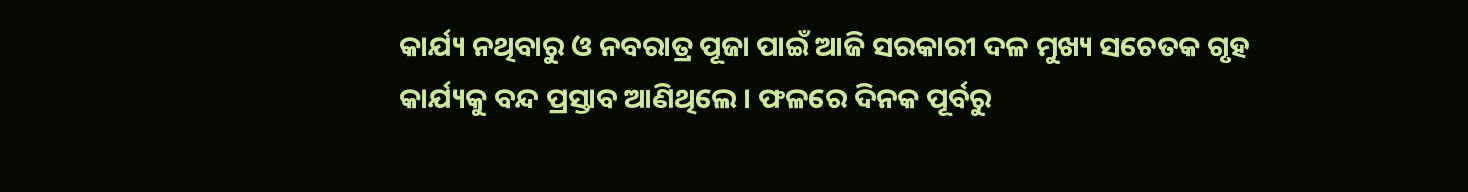କାର୍ଯ୍ୟ ନଥିବାରୁ ଓ ନବରାତ୍ର ପୂଜା ପାଇଁ ଆଜି ସରକାରୀ ଦଳ ମୁଖ୍ୟ ସଚେତକ ଗୃହ କାର୍ଯ୍ୟକୁ ବନ୍ଦ ପ୍ରସ୍ତାବ ଆଣିଥିଲେ । ଫଳରେ ଦିନକ ପୂର୍ବରୁ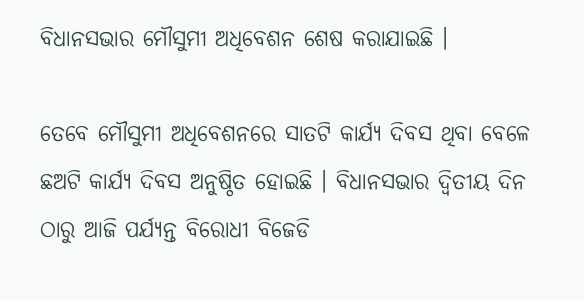ବିଧାନସଭାର ମୌସୁମୀ ଅଧିବେଶନ ଶେଷ କରାଯାଇଛି ।

ତେବେ ମୌସୁମୀ ଅଧିବେଶନରେ ସାତଟି କାର୍ଯ୍ୟ ଦିବସ ଥିବା ବେଳେ ଛଅଟି କାର୍ଯ୍ୟ ଦିବସ ଅନୁଷ୍ଠିତ ହୋଇଛି । ବିଧାନସଭାର ଦ୍ବିତୀୟ ଦିନ ଠାରୁ ଆଜି ପର୍ଯ୍ୟନ୍ତ ବିରୋଧୀ ବିଜେଡି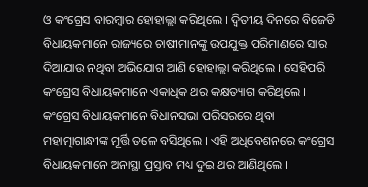ଓ କଂଗ୍ରେସ ବାରମ୍ବାର ହୋହାଲ୍ଲା କରିଥିଲେ । ଦ୍ବିତୀୟ ଦିନରେ ବିଜେଡି ବିଧାୟକମାନେ ରାଜ୍ୟରେ ଚାଷୀମାନଙ୍କୁ ଉପଯୁକ୍ତ ପରିମାଣରେ ସାର ଦିଆଯାଉ ନଥିବା ଅଭିଯୋଗ ଆଣି ହୋହାଲ୍ଲା କରିଥିଲେ । ସେହିପରି କଂଗ୍ରେସ ବିଧାୟକମାନେ ଏକାଧିକ ଥର କକ୍ଷତ୍ୟାଗ କରିଥିଲେ । କଂଗ୍ରେସ ବିଧାୟକମାନେ ବିଧାନସଭା ପରିସରରେ ଥିବା ମହାତ୍ମାଗାନ୍ଧୀଙ୍କ ମୂର୍ତ୍ତି ତଳେ ବସିଥିଲେ । ଏହି ଅଧିବେଶନରେ କଂଗ୍ରେସ ବିଧାୟକମାନେ ଅନାସ୍ଥା ପ୍ରସ୍ତାବ ମଧ୍ୟ ଦୁଇ ଥର ଆଣିଥିଲେ ।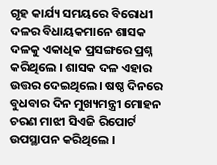ଗୃହ କାର୍ଯ୍ୟ ସମୟରେ ବିରୋଧୀ ଦଳର ବିଧାୟକମାନେ ଶାସକ ଦଳକୁ ଏକାଧିକ ପ୍ରସଙ୍ଗରେ ପ୍ରଶ୍ନ କରିଥିଲେ । ଶାସକ ଦଳ ଏହାର ଉତ୍ତର ଦେଇଥିଲେ। ଷଷ୍ଠ ଦିନରେ ବୁଧବାର ଦିନ ମୁଖ୍ୟମନ୍ତ୍ରୀ ମୋହନ ଚରଣ ମାଝୀ ସିଏଜି ରିପୋର୍ଟ ଉପସ୍ଥାପନ କରିଥିଲେ ।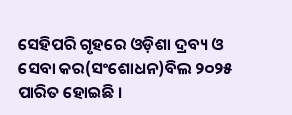ସେହିପରି ଗୃହରେ ଓଡ଼ିଶା ଦ୍ରବ୍ୟ ଓ ସେବା କର(ସଂଶୋଧନ)ବିଲ ୨୦୨୫ ପାରିତ ହୋଇଛି ।